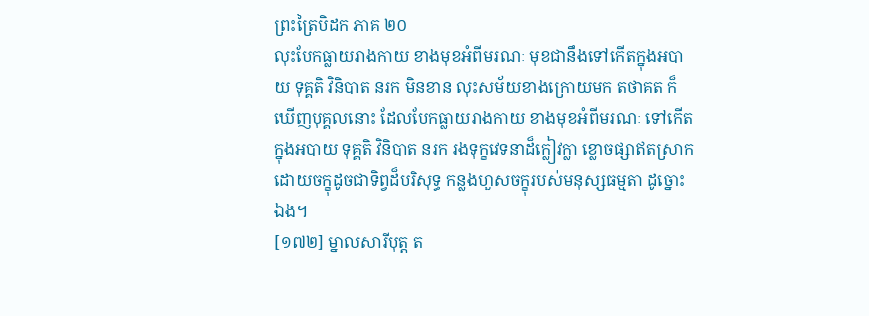ព្រះត្រៃបិដក ភាគ ២០
លុះបែកធ្លាយរាងកាយ ខាងមុខអំពីមរណៈ មុខជានឹងទៅកើតក្នុងអបាយ ទុគ្គតិ វិនិបាត នរក មិនខាន លុះសម័យខាងក្រោយមក តថាគត ក៏ឃើញបុគ្គលនោះ ដែលបែកធ្លាយរាងកាយ ខាងមុខអំពីមរណៈ ទៅកើតក្នុងអបាយ ទុគ្គតិ វិនិបាត នរក រងទុក្ខវេទនាដ៏ក្លៀវក្លា ខ្លោចផ្សាឥតស្រាក ដោយចក្ខុដូចជាទិព្វដ៏បរិសុទ្ធ កន្លងហួសចក្ខុរបស់មនុស្សធម្មតា ដូច្នោះឯង។
[១៧២] ម្នាលសារីបុត្ត ត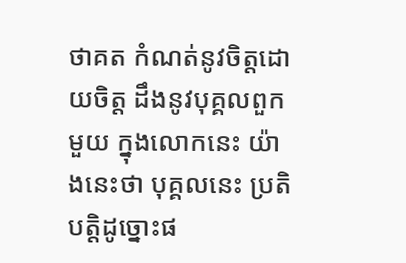ថាគត កំណត់នូវចិត្តដោយចិត្ត ដឹងនូវបុគ្គលពួកមួយ ក្នុងលោកនេះ យ៉ាងនេះថា បុគ្គលនេះ ប្រតិបត្តិដូច្នោះផ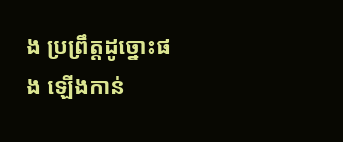ង ប្រព្រឹត្តដូច្នោះផង ឡើងកាន់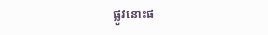ផ្លូវនោះផ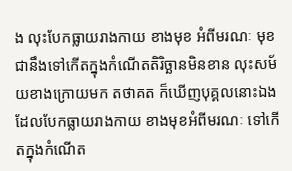ង លុះបែកធ្លាយរាងកាយ ខាងមុខ អំពីមរណៈ មុខជានឹងទៅកើតក្នុងកំណើតតិរិច្ឆានមិនខាន លុះសម័យខាងក្រោយមក តថាគត ក៏ឃើញបុគ្គលនោះឯង ដែលបែកធ្លាយរាងកាយ ខាងមុខអំពីមរណៈ ទៅកើតក្នុងកំណើត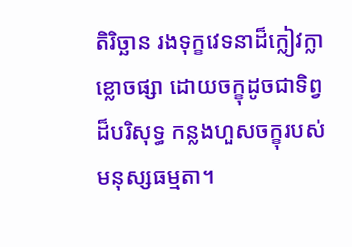តិរិច្ឆាន រងទុក្ខវេទនាដ៏ក្លៀវក្លា ខ្លោចផ្សា ដោយចក្ខុដូចជាទិព្វដ៏បរិសុទ្ធ កន្លងហួសចក្ខុរបស់មនុស្សធម្មតា។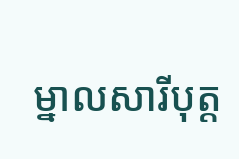ម្នាលសារីបុត្ត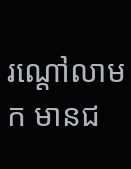រណ្តៅលាមក មានជ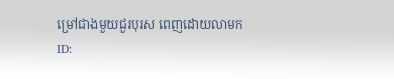ម្រៅជាងមួយជួរបុរស ពេញដោយលាមក
ID: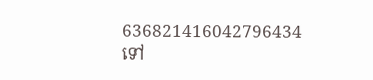636821416042796434
ទៅ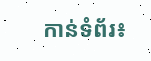កាន់ទំព័រ៖